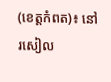(ខេត្តកំពត)៖ នៅរសៀល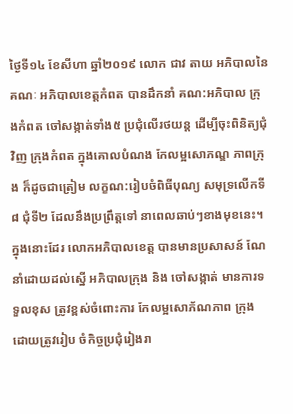ថ្ងៃទី១៤ ខែសីហា ឆ្នាំ២០១៩ លោក ជាវ តាយ អភិបាលនៃ គណៈ អភិបាលខេត្តកំពត បានដឹកនាំ គណ:អភិបាល ក្រុងកំពត ចៅសង្កាត់ទាំង៥ ប្រជុំលើរថយន្ត ដើម្បីចុះពិនិត្យជុំវិញ ក្រុងកំពត ក្នុងគោលបំណង កែលម្អសោភណ្ឌ ភាពក្រុង ក៏ដូចជាត្រៀម លក្ខណ:រៀបចំពិធីបុណ្យ សមុទ្រលើកទី៨ ជុំទី២ ដែលនឹងប្រព្រឹត្តទៅ នាពេលឆាប់ៗខាងមុខនេះ។
ក្នុងនោះដែរ លោកអភិបាលខេត្ត បានមានប្រសាសន៍ ណែនាំដោយដល់ស្នើ អភិបាលក្រុង និង ចៅសង្កាត់ មានការទទួលខុស ត្រូវខ្ពស់ចំពោះការ កែលម្អសោភ័ណភាព ក្រុង ដោយត្រូវរៀប ចំកិច្ចប្រជុំរៀងរា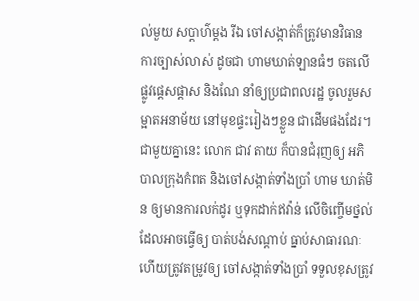ល់មួយ សប្តាហ៌ម្តង រីឯ ចៅសង្កាត់ក៏ត្រូវមានវិធាន ការច្បាស់លាស់ ដូចជា ហាមឃាត់ឡានធំៗ ចតលើផ្លូវផ្តេសផ្តាស និងណែ នាំឲ្យប្រជាពលរដ្ឋ ចូលរួមសម្អាតអនាម័យ នៅមុខផ្ទះរៀងៗខ្លួន ជាដើមផងដែរ។
ជាមួយគ្នានេះ លោក ជាវ តាយ ក៏បានជំរុញឲ្យ អភិបាលក្រុងកំពត និងចៅសង្កាត់ទាំងប្រាំ ហាម ឃាត់មិន ឲ្យមានការលក់ដូរ ឬទុកដាក់ឥវ៉ាន់ លើចិញ្ចើមថ្នល់ ដែលអាចធ្វើឲ្យ បាត់បង់សណ្តាប់ ធ្នាប់សាធារណៈ ហើយត្រូវតម្រូវឲ្យ ចៅសង្កាត់ទាំងប្រាំ ទទួលខុសត្រូវ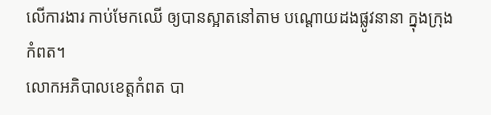លើការងារ កាប់មែកឈើ ឲ្យបានស្អាតនៅតាម បណ្តោយដងផ្លូវនានា ក្នុងក្រុងកំពត។
លោកអភិបាលខេត្តកំពត បា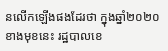នលើកឡើងផងដែរថា ក្នុងឆ្នាំ២០២០ខាងមុខនេះ រដ្ឋបាលខេ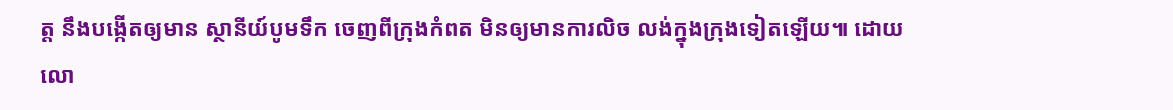ត្ត នឹងបង្កើតឲ្យមាន ស្ថានីយ៍បូមទឹក ចេញពីក្រុងកំពត មិនឲ្យមានការលិច លង់ក្នុងក្រុងទៀតឡើយ៕ ដោយលោ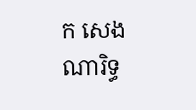ក សេង ណារិទ្ធ